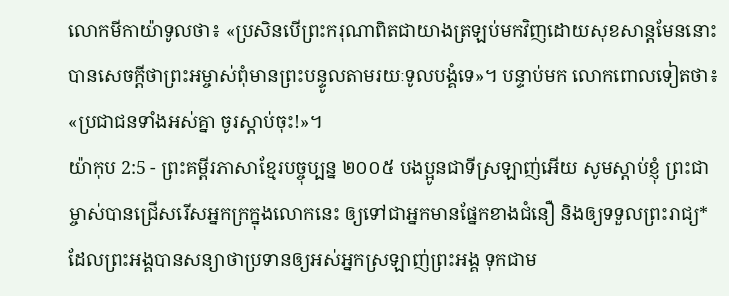លោកមីកាយ៉ាទូលថា៖ «ប្រសិនបើព្រះករុណាពិតជាយាងត្រឡប់មកវិញដោយសុខសាន្តមែននោះ បានសេចក្ដីថាព្រះអម្ចាស់ពុំមានព្រះបន្ទូលតាមរយៈទូលបង្គំទេ»។ បន្ទាប់មក លោកពោលទៀតថា៖ «ប្រជាជនទាំងអស់គ្នា ចូរស្ដាប់ចុះ!»។
យ៉ាកុប 2:5 - ព្រះគម្ពីរភាសាខ្មែរបច្ចុប្បន្ន ២០០៥ បងប្អូនជាទីស្រឡាញ់អើយ សូមស្ដាប់ខ្ញុំ ព្រះជាម្ចាស់បានជ្រើសរើសអ្នកក្រក្នុងលោកនេះ ឲ្យទៅជាអ្នកមានផ្នែកខាងជំនឿ និងឲ្យទទួលព្រះរាជ្យ*ដែលព្រះអង្គបានសន្យាថាប្រទានឲ្យអស់អ្នកស្រឡាញ់ព្រះអង្គ ទុកជាម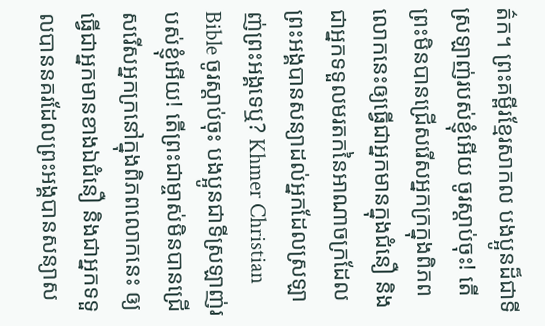ត៌ក។ ព្រះគម្ពីរខ្មែរសាកល បងប្អូនដ៏ជាទីស្រឡាញ់របស់ខ្ញុំអើយ ចូរស្ដាប់ចុះ! តើព្រះមិនបានជ្រើសរើសអ្នកក្រក្នុងពិភពលោកនេះឲ្យធ្វើជាអ្នកមានក្នុងជំនឿ និងជាអ្នកទទួលមរតកនៃអាណាចក្រដែលព្រះអង្គបានសន្យាដល់អ្នកដែលស្រឡាញ់ព្រះអង្គទេឬ? Khmer Christian Bible ចូរស្ដាប់ចុះ បងប្អូនជាទីស្រឡាញ់របស់ខ្ញុំអើយ! តើព្រះជាម្ចាស់មិនបានជ្រើសរើសអ្នកក្រនៅក្នុងពិភពលោកនេះ ឲ្យធ្វើជាអ្នកមានខាងឯជំនឿ និងជាអ្នកទទួលបាននគរដែលព្រះអង្គបានសន្យាស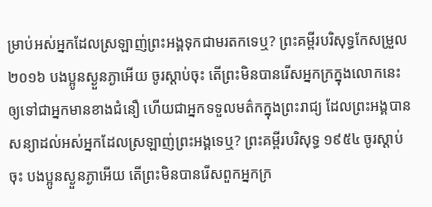ម្រាប់អស់អ្នកដែលស្រឡាញ់ព្រះអង្គទុកជាមរតកទេឬ? ព្រះគម្ពីរបរិសុទ្ធកែសម្រួល ២០១៦ បងប្អូនស្ងួនភ្ងាអើយ ចូរស្តាប់ចុះ តើព្រះមិនបានរើសអ្នកក្រក្នុងលោកនេះ ឲ្យទៅជាអ្នកមានខាងជំនឿ ហើយជាអ្នកទទួលមត៌កក្នុងព្រះរាជ្យ ដែលព្រះអង្គបានសន្យាដល់អស់អ្នកដែលស្រឡាញ់ព្រះអង្គទេឬ? ព្រះគម្ពីរបរិសុទ្ធ ១៩៥៤ ចូរស្តាប់ចុះ បងប្អូនស្ងួនភ្ងាអើយ តើព្រះមិនបានរើសពួកអ្នកក្រ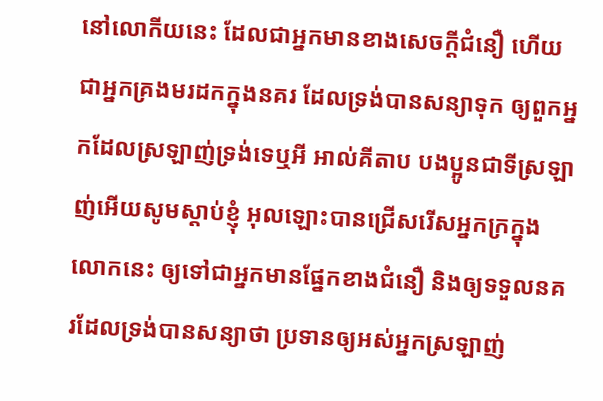នៅលោកីយនេះ ដែលជាអ្នកមានខាងសេចក្ដីជំនឿ ហើយជាអ្នកគ្រងមរដកក្នុងនគរ ដែលទ្រង់បានសន្យាទុក ឲ្យពួកអ្នកដែលស្រឡាញ់ទ្រង់ទេឬអី អាល់គីតាប បងប្អូនជាទីស្រឡាញ់អើយសូមស្ដាប់ខ្ញុំ អុលឡោះបានជ្រើសរើសអ្នកក្រក្នុងលោកនេះ ឲ្យទៅជាអ្នកមានផ្នែកខាងជំនឿ និងឲ្យទទួលនគរដែលទ្រង់បានសន្យាថា ប្រទានឲ្យអស់អ្នកស្រឡាញ់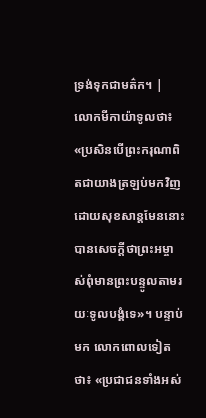ទ្រង់ទុកជាមត៌ក។ |
លោកមីកាយ៉ាទូលថា៖ «ប្រសិនបើព្រះករុណាពិតជាយាងត្រឡប់មកវិញដោយសុខសាន្តមែននោះ បានសេចក្ដីថាព្រះអម្ចាស់ពុំមានព្រះបន្ទូលតាមរយៈទូលបង្គំទេ»។ បន្ទាប់មក លោកពោលទៀតថា៖ «ប្រជាជនទាំងអស់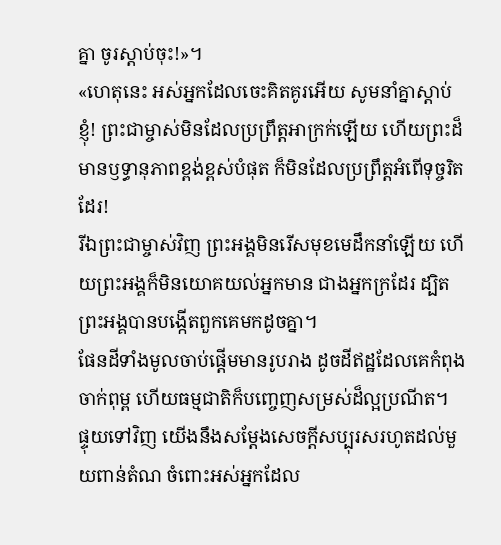គ្នា ចូរស្ដាប់ចុះ!»។
«ហេតុនេះ អស់អ្នកដែលចេះគិតគូរអើយ សូមនាំគ្នាស្ដាប់ខ្ញុំ! ព្រះជាម្ចាស់មិនដែលប្រព្រឹត្តអាក្រក់ឡើយ ហើយព្រះដ៏មានឫទ្ធានុភាពខ្ពង់ខ្ពស់បំផុត ក៏មិនដែលប្រព្រឹត្តអំពើទុច្ចរិតដែរ!
រីឯព្រះជាម្ចាស់វិញ ព្រះអង្គមិនរើសមុខមេដឹកនាំឡើយ ហើយព្រះអង្គក៏មិនយោគយល់អ្នកមាន ជាងអ្នកក្រដែរ ដ្បិតព្រះអង្គបានបង្កើតពួកគេមកដូចគ្នា។
ផែនដីទាំងមូលចាប់ផ្ដើមមានរូបរាង ដូចដីឥដ្ឋដែលគេកំពុងចាក់ពុម្ព ហើយធម្មជាតិក៏បញ្ចេញសម្រស់ដ៏ល្អប្រណីត។
ផ្ទុយទៅវិញ យើងនឹងសម្តែងសេចក្ដីសប្បុរសរហូតដល់មួយពាន់តំណ ចំពោះអស់អ្នកដែល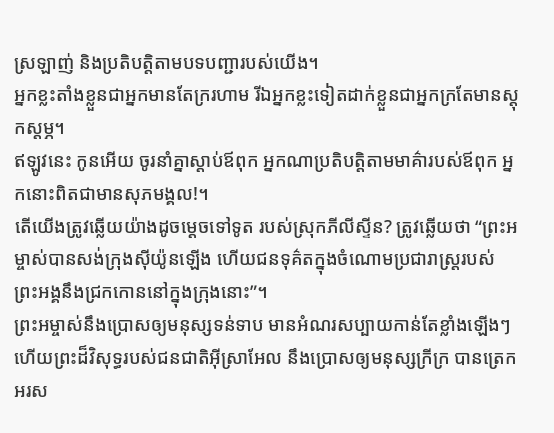ស្រឡាញ់ និងប្រតិបត្តិតាមបទបញ្ជារបស់យើង។
អ្នកខ្លះតាំងខ្លួនជាអ្នកមានតែក្ររហាម រីឯអ្នកខ្លះទៀតដាក់ខ្លួនជាអ្នកក្រតែមានស្ដុកស្ដម្ភ។
ឥឡូវនេះ កូនអើយ ចូរនាំគ្នាស្ដាប់ឪពុក អ្នកណាប្រតិបត្តិតាមមាគ៌ារបស់ឪពុក អ្នកនោះពិតជាមានសុភមង្គល!។
តើយើងត្រូវឆ្លើយយ៉ាងដូចម្ដេចទៅទូត របស់ស្រុកភីលីស្ទីន? ត្រូវឆ្លើយថា “ព្រះអម្ចាស់បានសង់ក្រុងស៊ីយ៉ូនឡើង ហើយជនទុគ៌តក្នុងចំណោមប្រជារាស្ដ្ររបស់ ព្រះអង្គនឹងជ្រកកោននៅក្នុងក្រុងនោះ”។
ព្រះអម្ចាស់នឹងប្រោសឲ្យមនុស្សទន់ទាប មានអំណរសប្បាយកាន់តែខ្លាំងឡើងៗ ហើយព្រះដ៏វិសុទ្ធរបស់ជនជាតិអ៊ីស្រាអែល នឹងប្រោសឲ្យមនុស្សក្រីក្រ បានត្រេកអរស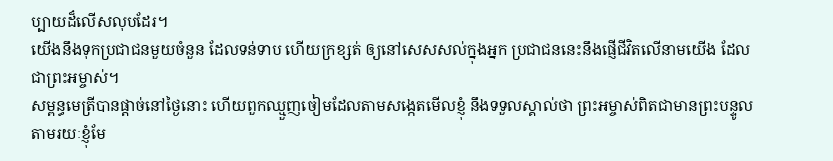ប្បាយដ៏លើសលុបដែរ។
យើងនឹងទុកប្រជាជនមួយចំនួន ដែលទន់ទាប ហើយក្រខ្សត់ ឲ្យនៅសេសសល់ក្នុងអ្នក ប្រជាជននេះនឹងផ្ញើជីវិតលើនាមយើង ដែលជាព្រះអម្ចាស់។
សម្ពន្ធមេត្រីបានផ្ដាច់នៅថ្ងៃនោះ ហើយពួកឈ្មួញចៀមដែលតាមសង្កេតមើលខ្ញុំ នឹងទទួលស្គាល់ថា ព្រះអម្ចាស់ពិតជាមានព្រះបន្ទូលតាមរយៈខ្ញុំមែ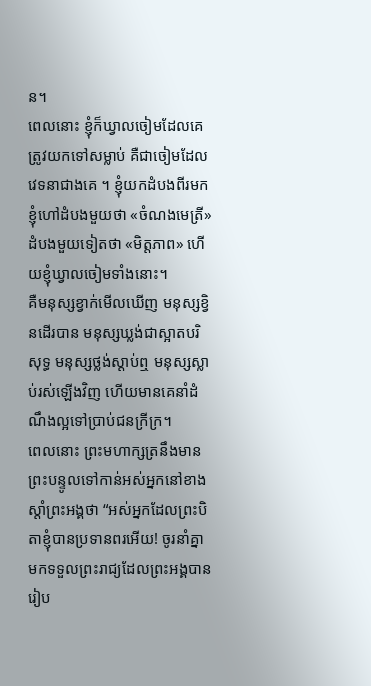ន។
ពេលនោះ ខ្ញុំក៏ឃ្វាលចៀមដែលគេត្រូវយកទៅសម្លាប់ គឺជាចៀមដែលវេទនាជាងគេ ។ ខ្ញុំយកដំបងពីរមក ខ្ញុំហៅដំបងមួយថា «ចំណងមេត្រី» ដំបងមួយទៀតថា «មិត្តភាព» ហើយខ្ញុំឃ្វាលចៀមទាំងនោះ។
គឺមនុស្សខ្វាក់មើលឃើញ មនុស្សខ្វិនដើរបាន មនុស្សឃ្លង់ជាស្អាតបរិសុទ្ធ មនុស្សថ្លង់ស្ដាប់ឮ មនុស្សស្លាប់រស់ឡើងវិញ ហើយមានគេនាំដំណឹងល្អទៅប្រាប់ជនក្រីក្រ។
ពេលនោះ ព្រះមហាក្សត្រនឹងមានព្រះបន្ទូលទៅកាន់អស់អ្នកនៅខាងស្ដាំព្រះអង្គថា “អស់អ្នកដែលព្រះបិតាខ្ញុំបានប្រទានពរអើយ! ចូរនាំគ្នាមកទទួលព្រះរាជ្យដែលព្រះអង្គបានរៀប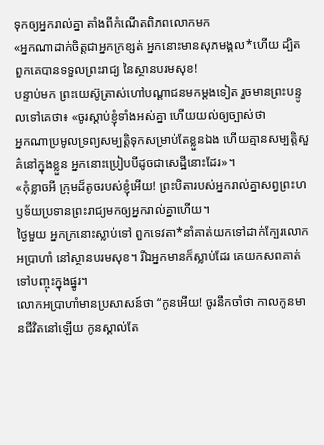ទុកឲ្យអ្នករាល់គ្នា តាំងពីកំណើតពិភពលោកមក
«អ្នកណាដាក់ចិត្តជាអ្នកក្រខ្សត់ អ្នកនោះមានសុភមង្គល*ហើយ ដ្បិតពួកគេបានទទួលព្រះរាជ្យ នៃស្ថានបរមសុខ!
បន្ទាប់មក ព្រះយេស៊ូត្រាស់ហៅបណ្ដាជនមកម្ដងទៀត រួចមានព្រះបន្ទូលទៅគេថា៖ «ចូរស្ដាប់ខ្ញុំទាំងអស់គ្នា ហើយយល់ឲ្យច្បាស់ថា
អ្នកណាប្រមូលទ្រព្យសម្បត្តិទុកសម្រាប់តែខ្លួនឯង ហើយគ្មានសម្បត្តិសួគ៌នៅក្នុងខ្លួន អ្នកនោះប្រៀបបីដូចជាសេដ្ឋីនោះដែរ»។
«កុំខ្លាចអី ក្រុមដ៏តូចរបស់ខ្ញុំអើយ! ព្រះបិតារបស់អ្នករាល់គ្នាសព្វព្រះហឫទ័យប្រទានព្រះរាជ្យមកឲ្យអ្នករាល់គ្នាហើយ។
ថ្ងៃមួយ អ្នកក្រនោះស្លាប់ទៅ ពួកទេវតា*នាំគាត់យកទៅដាក់ក្បែរលោកអប្រាហាំ នៅស្ថានបរមសុខ។ រីឯអ្នកមានក៏ស្លាប់ដែរ គេយកសពគាត់ទៅបញ្ចុះក្នុងផ្នូរ។
លោកអប្រាហាំមានប្រសាសន៍ថា “កូនអើយ! ចូរនឹកចាំថា កាលកូនមានជីវិតនៅឡើយ កូនស្គាល់តែ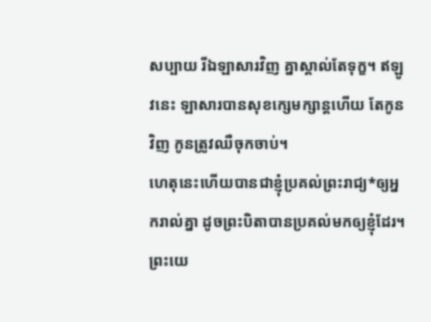សប្បាយ រីឯឡាសារវិញ គ្នាស្គាល់តែទុក្ខ។ ឥឡូវនេះ ឡាសារបានសុខក្សេមក្សាន្តហើយ តែកូនវិញ កូនត្រូវឈឺចុកចាប់។
ហេតុនេះហើយបានជាខ្ញុំប្រគល់ព្រះរាជ្យ*ឲ្យអ្នករាល់គ្នា ដូចព្រះបិតាបានប្រគល់មកឲ្យខ្ញុំដែរ។
ព្រះយេ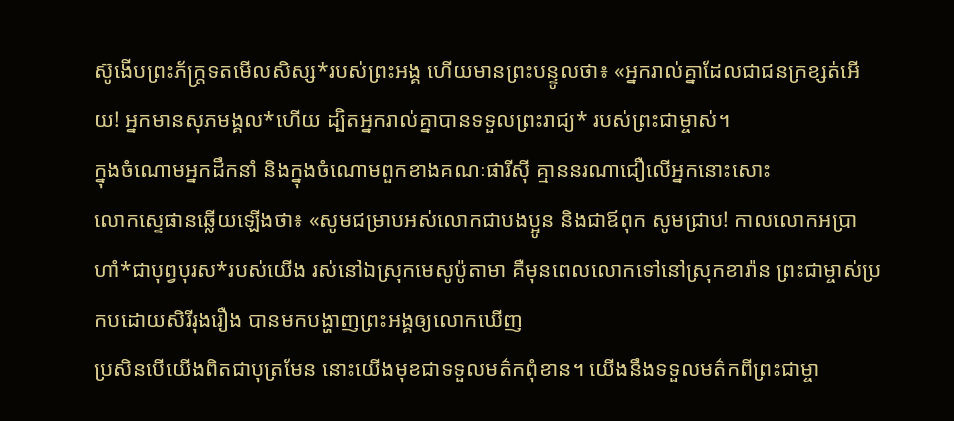ស៊ូងើបព្រះភ័ក្ត្រទតមើលសិស្ស*របស់ព្រះអង្គ ហើយមានព្រះបន្ទូលថា៖ «អ្នករាល់គ្នាដែលជាជនក្រខ្សត់អើយ! អ្នកមានសុភមង្គល*ហើយ ដ្បិតអ្នករាល់គ្នាបានទទួលព្រះរាជ្យ* របស់ព្រះជាម្ចាស់។
ក្នុងចំណោមអ្នកដឹកនាំ និងក្នុងចំណោមពួកខាងគណៈផារីស៊ី គ្មាននរណាជឿលើអ្នកនោះសោះ
លោកស្ទេផានឆ្លើយឡើងថា៖ «សូមជម្រាបអស់លោកជាបងប្អូន និងជាឪពុក សូមជ្រាប! កាលលោកអប្រាហាំ*ជាបុព្វបុរស*របស់យើង រស់នៅឯស្រុកមេសូប៉ូតាមា គឺមុនពេលលោកទៅនៅស្រុកខារ៉ាន ព្រះជាម្ចាស់ប្រកបដោយសិរីរុងរឿង បានមកបង្ហាញព្រះអង្គឲ្យលោកឃើញ
ប្រសិនបើយើងពិតជាបុត្រមែន នោះយើងមុខជាទទួលមត៌កពុំខាន។ យើងនឹងទទួលមត៌កពីព្រះជាម្ចា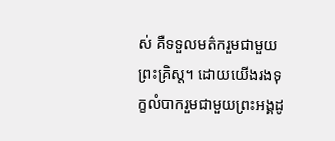ស់ គឺទទួលមត៌ករួមជាមួយព្រះគ្រិស្ត។ ដោយយើងរងទុក្ខលំបាករួមជាមួយព្រះអង្គដូ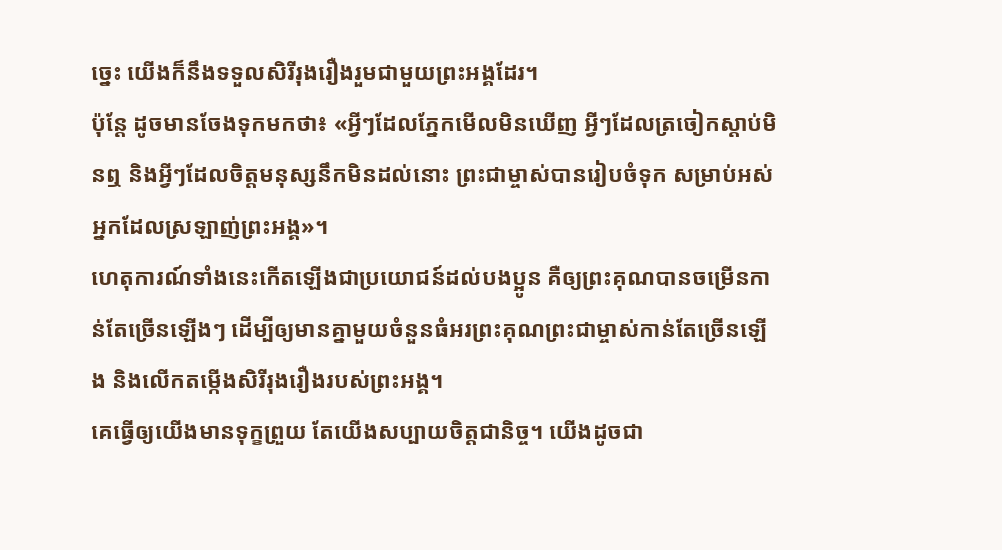ច្នេះ យើងក៏នឹងទទួលសិរីរុងរឿងរួមជាមួយព្រះអង្គដែរ។
ប៉ុន្តែ ដូចមានចែងទុកមកថា៖ «អ្វីៗដែលភ្នែកមើលមិនឃើញ អ្វីៗដែលត្រចៀកស្ដាប់មិនឮ និងអ្វីៗដែលចិត្តមនុស្សនឹកមិនដល់នោះ ព្រះជាម្ចាស់បានរៀបចំទុក សម្រាប់អស់អ្នកដែលស្រឡាញ់ព្រះអង្គ»។
ហេតុការណ៍ទាំងនេះកើតឡើងជាប្រយោជន៍ដល់បងប្អូន គឺឲ្យព្រះគុណបានចម្រើនកាន់តែច្រើនឡើងៗ ដើម្បីឲ្យមានគ្នាមួយចំនួនធំអរព្រះគុណព្រះជាម្ចាស់កាន់តែច្រើនឡើង និងលើកតម្កើងសិរីរុងរឿងរបស់ព្រះអង្គ។
គេធ្វើឲ្យយើងមានទុក្ខព្រួយ តែយើងសប្បាយចិត្តជានិច្ច។ យើងដូចជា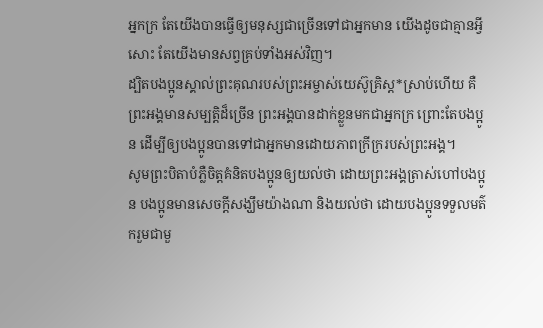អ្នកក្រ តែយើងបានធ្វើឲ្យមនុស្សជាច្រើនទៅជាអ្នកមាន យើងដូចជាគ្មានអ្វីសោះ តែយើងមានសព្វគ្រប់ទាំងអស់វិញ។
ដ្បិតបងប្អូនស្គាល់ព្រះគុណរបស់ព្រះអម្ចាស់យេស៊ូគ្រិស្ត*ស្រាប់ហើយ គឺព្រះអង្គមានសម្បត្តិដ៏ច្រើន ព្រះអង្គបានដាក់ខ្លួនមកជាអ្នកក្រ ព្រោះតែបងប្អូន ដើម្បីឲ្យបងប្អូនបានទៅជាអ្នកមានដោយភាពក្រីក្ររបស់ព្រះអង្គ។
សូមព្រះបិតាបំភ្លឺចិត្តគំនិតបងប្អូនឲ្យយល់ថា ដោយព្រះអង្គត្រាស់ហៅបងប្អូន បងប្អូនមានសេចក្ដីសង្ឃឹមយ៉ាងណា និងយល់ថា ដោយបងប្អូនទទួលមត៌ករួមជាមួ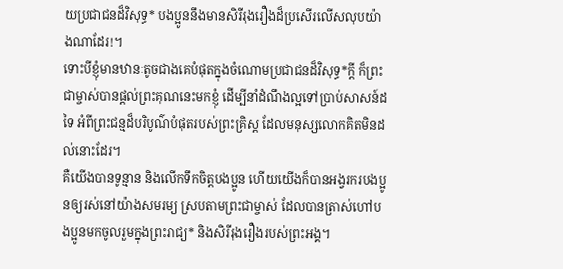យប្រជាជនដ៏វិសុទ្ធ* បងប្អូននឹងមានសិរីរុងរឿងដ៏ប្រសើរលើសលុបយ៉ាងណាដែរ!។
ទោះបីខ្ញុំមានឋានៈតូចជាងគេបំផុតក្នុងចំណោមប្រជាជនដ៏វិសុទ្ធ*ក្ដី ក៏ព្រះជាម្ចាស់បានផ្ដល់ព្រះគុណនេះមកខ្ញុំ ដើម្បីនាំដំណឹងល្អទៅប្រាប់សាសន៍ដទៃ អំពីព្រះជន្មដ៏បរិបូណ៌បំផុតរបស់ព្រះគ្រិស្ត ដែលមនុស្សលោកគិតមិនដល់នោះដែរ។
គឺយើងបានទូន្មាន និងលើកទឹកចិត្តបងប្អូន ហើយយើងក៏បានអង្វរករបងប្អូនឲ្យរស់នៅយ៉ាងសមរម្យ ស្របតាមព្រះជាម្ចាស់ ដែលបានត្រាស់ហៅបងប្អូនមកចូលរួមក្នុងព្រះរាជ្យ* និងសិរីរុងរឿងរបស់ព្រះអង្គ។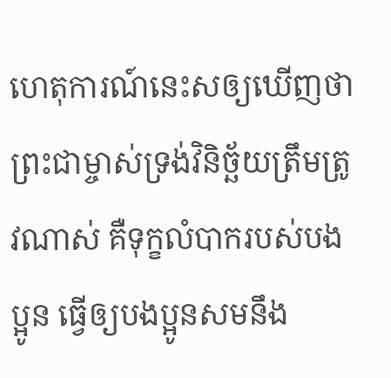ហេតុការណ៍នេះសឲ្យឃើញថា ព្រះជាម្ចាស់ទ្រង់វិនិច្ឆ័យត្រឹមត្រូវណាស់ គឺទុក្ខលំបាករបស់បងប្អូន ធ្វើឲ្យបងប្អូនសមនឹង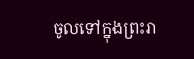ចូលទៅក្នុងព្រះរា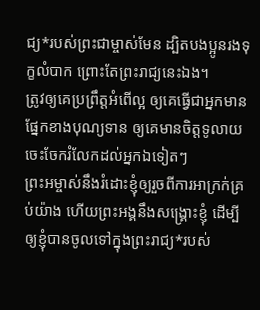ជ្យ*របស់ព្រះជាម្ចាស់មែន ដ្បិតបងប្អូនរងទុក្ខលំបាក ព្រោះតែព្រះរាជ្យនេះឯង។
ត្រូវឲ្យគេប្រព្រឹត្តអំពើល្អ ឲ្យគេធ្វើជាអ្នកមានផ្នែកខាងបុណ្យទាន ឲ្យគេមានចិត្តទូលាយ ចេះចែករំលែកដល់អ្នកឯទៀតៗ
ព្រះអម្ចាស់នឹងរំដោះខ្ញុំឲ្យរួចពីការអាក្រក់គ្រប់យ៉ាង ហើយព្រះអង្គនឹងសង្គ្រោះខ្ញុំ ដើម្បីឲ្យខ្ញុំបានចូលទៅក្នុងព្រះរាជ្យ*របស់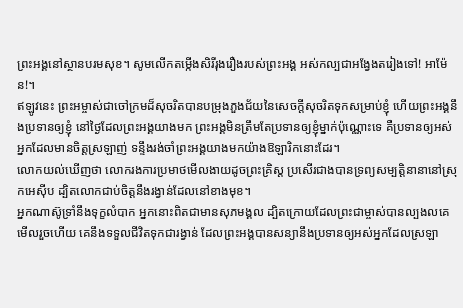ព្រះអង្គនៅស្ថានបរមសុខ។ សូមលើកតម្កើងសិរីរុងរឿងរបស់ព្រះអង្គ អស់កល្បជាអង្វែងតរៀងទៅ! អាម៉ែន!។
ឥឡូវនេះ ព្រះអម្ចាស់ជាចៅក្រមដ៏សុចរិតបានបម្រុងភួងជ័យនៃសេចក្ដីសុចរិតទុកសម្រាប់ខ្ញុំ ហើយព្រះអង្គនឹងប្រទានឲ្យខ្ញុំ នៅថ្ងៃដែលព្រះអង្គយាងមក ព្រះអង្គមិនត្រឹមតែប្រទានឲ្យខ្ញុំម្នាក់ប៉ុណ្ណោះទេ គឺប្រទានឲ្យអស់អ្នកដែលមានចិត្តស្រឡាញ់ ទន្ទឹងរង់ចាំព្រះអង្គយាងមកយ៉ាងឱឡារិកនោះដែរ។
លោកយល់ឃើញថា លោករងការប្រមាថមើលងាយដូចព្រះគ្រិស្ត ប្រសើរជាងបានទ្រព្យសម្បត្តិនានានៅស្រុកអេស៊ីប ដ្បិតលោកជាប់ចិត្តនឹងរង្វាន់ដែលនៅខាងមុខ។
អ្នកណាស៊ូទ្រាំនឹងទុក្ខលំបាក អ្នកនោះពិតជាមានសុភមង្គល ដ្បិតក្រោយដែលព្រះជាម្ចាស់បានល្បងលគេមើលរួចហើយ គេនឹងទទួលជីវិតទុកជារង្វាន់ ដែលព្រះអង្គបានសន្យានឹងប្រទានឲ្យអស់អ្នកដែលស្រឡា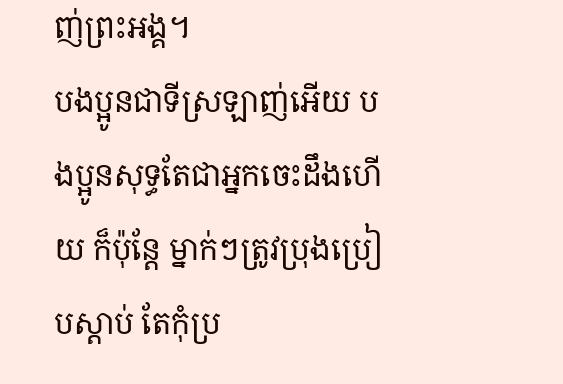ញ់ព្រះអង្គ។
បងប្អូនជាទីស្រឡាញ់អើយ បងប្អូនសុទ្ធតែជាអ្នកចេះដឹងហើយ ក៏ប៉ុន្តែ ម្នាក់ៗត្រូវប្រុងប្រៀបស្ដាប់ តែកុំប្រ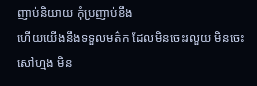ញាប់និយាយ កុំប្រញាប់ខឹង
ហើយយើងនឹងទទួលមត៌ក ដែលមិនចេះរលួយ មិនចេះសៅហ្មង មិន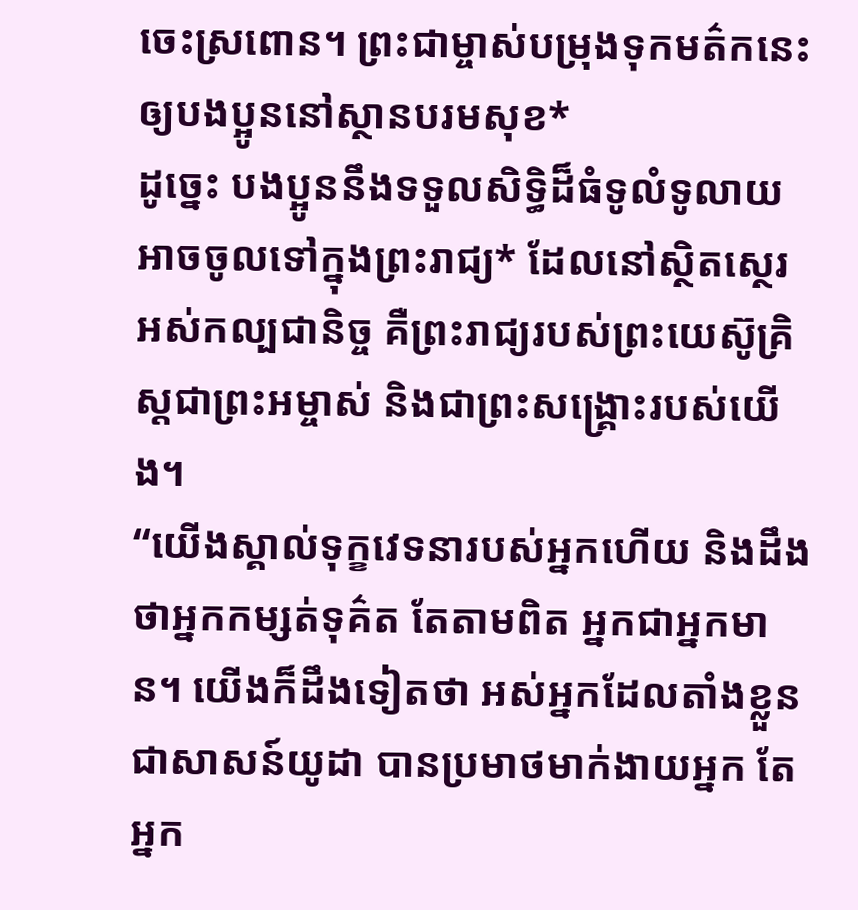ចេះស្រពោន។ ព្រះជាម្ចាស់បម្រុងទុកមត៌កនេះឲ្យបងប្អូននៅស្ថានបរមសុខ*
ដូច្នេះ បងប្អូននឹងទទួលសិទ្ធិដ៏ធំទូលំទូលាយ អាចចូលទៅក្នុងព្រះរាជ្យ* ដែលនៅស្ថិតស្ថេរអស់កល្បជានិច្ច គឺព្រះរាជ្យរបស់ព្រះយេស៊ូគ្រិស្តជាព្រះអម្ចាស់ និងជាព្រះសង្គ្រោះរបស់យើង។
“យើងស្គាល់ទុក្ខវេទនារបស់អ្នកហើយ និងដឹងថាអ្នកកម្សត់ទុគ៌ត តែតាមពិត អ្នកជាអ្នកមាន។ យើងក៏ដឹងទៀតថា អស់អ្នកដែលតាំងខ្លួនជាសាសន៍យូដា បានប្រមាថមាក់ងាយអ្នក តែអ្នក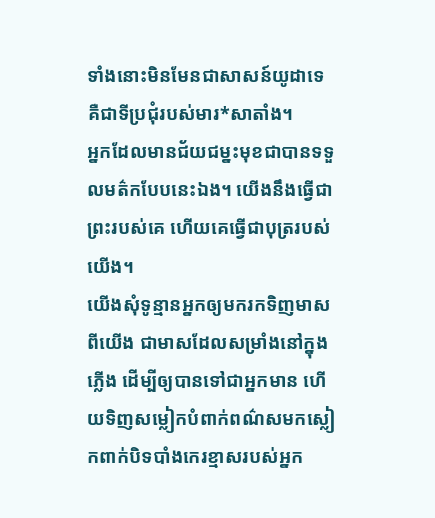ទាំងនោះមិនមែនជាសាសន៍យូដាទេ គឺជាទីប្រជុំរបស់មារ*សាតាំង។
អ្នកដែលមានជ័យជម្នះមុខជាបានទទួលមត៌កបែបនេះឯង។ យើងនឹងធ្វើជាព្រះរបស់គេ ហើយគេធ្វើជាបុត្ររបស់យើង។
យើងសុំទូន្មានអ្នកឲ្យមករកទិញមាសពីយើង ជាមាសដែលសម្រាំងនៅក្នុងភ្លើង ដើម្បីឲ្យបានទៅជាអ្នកមាន ហើយទិញសម្លៀកបំពាក់ពណ៌សមកស្លៀកពាក់បិទបាំងកេរខ្មាសរបស់អ្នក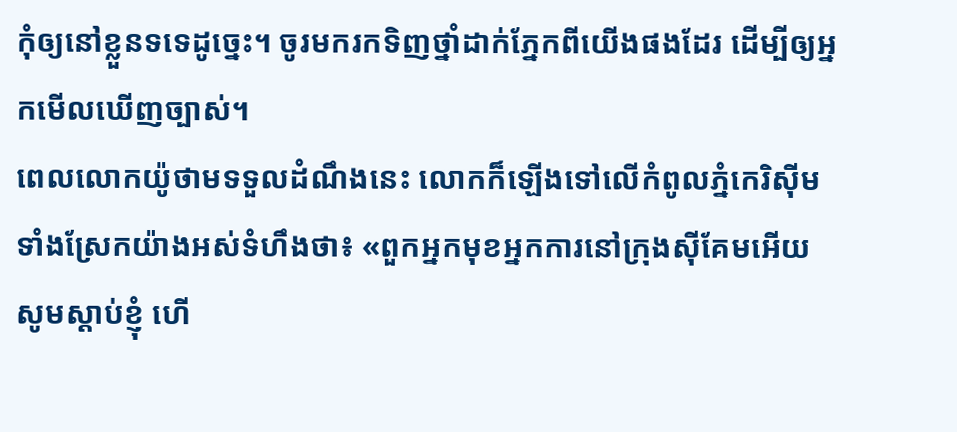កុំឲ្យនៅខ្លួនទទេដូច្នេះ។ ចូរមករកទិញថ្នាំដាក់ភ្នែកពីយើងផងដែរ ដើម្បីឲ្យអ្នកមើលឃើញច្បាស់។
ពេលលោកយ៉ូថាមទទួលដំណឹងនេះ លោកក៏ឡើងទៅលើកំពូលភ្នំកេរិស៊ីម ទាំងស្រែកយ៉ាងអស់ទំហឹងថា៖ «ពួកអ្នកមុខអ្នកការនៅក្រុងស៊ីគែមអើយ សូមស្ដាប់ខ្ញុំ ហើ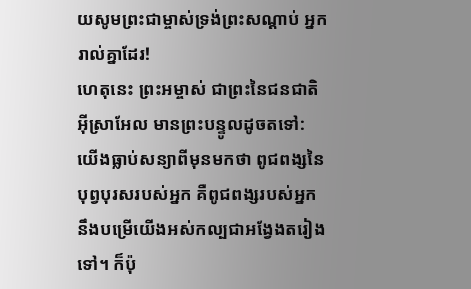យសូមព្រះជាម្ចាស់ទ្រង់ព្រះសណ្ដាប់ អ្នករាល់គ្នាដែរ!
ហេតុនេះ ព្រះអម្ចាស់ ជាព្រះនៃជនជាតិអ៊ីស្រាអែល មានព្រះបន្ទូលដូចតទៅ: យើងធ្លាប់សន្យាពីមុនមកថា ពូជពង្សនៃបុព្វបុរសរបស់អ្នក គឺពូជពង្សរបស់អ្នក នឹងបម្រើយើងអស់កល្បជាអង្វែងតរៀងទៅ។ ក៏ប៉ុ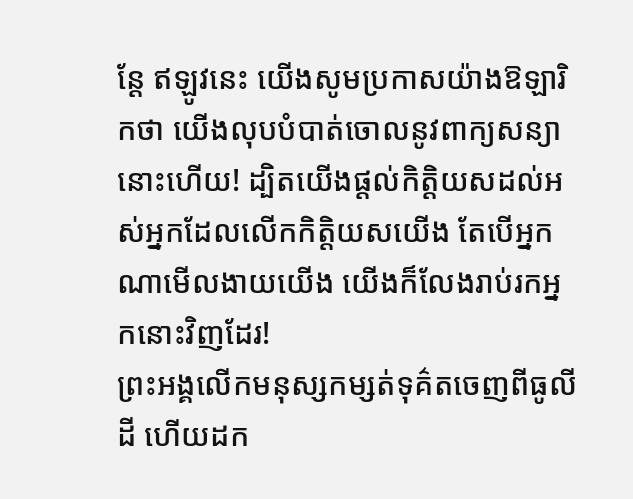ន្តែ ឥឡូវនេះ យើងសូមប្រកាសយ៉ាងឱឡារិកថា យើងលុបបំបាត់ចោលនូវពាក្យសន្យានោះហើយ! ដ្បិតយើងផ្ដល់កិត្តិយសដល់អស់អ្នកដែលលើកកិត្តិយសយើង តែបើអ្នកណាមើលងាយយើង យើងក៏លែងរាប់រកអ្នកនោះវិញដែរ!
ព្រះអង្គលើកមនុស្សកម្សត់ទុគ៌តចេញពីធូលីដី ហើយដក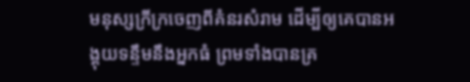មនុស្សក្រីក្រចេញពីគំនរសំរាម ដើម្បីឲ្យគេបានអង្គុយទន្ទឹមនឹងអ្នកធំ ព្រមទាំងបានគ្រ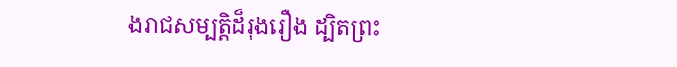ងរាជសម្បត្តិដ៏រុងរឿង ដ្បិតព្រះ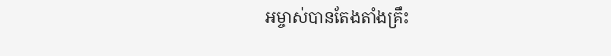អម្ចាស់បានតែងតាំងគ្រឹះ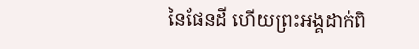នៃផែនដី ហើយព្រះអង្គដាក់ពិ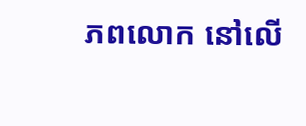ភពលោក នៅលើ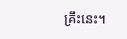គ្រឹះនេះ។